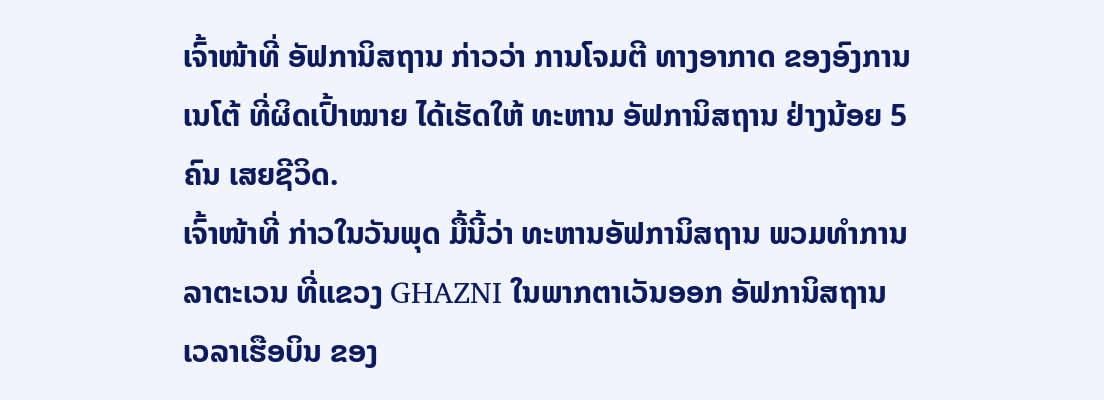ເຈົ້າໜ້າທີ່ ອັຟການິສຖານ ກ່າວວ່າ ການໂຈມຕີ ທາງອາກາດ ຂອງອົງການເນໂຕ້ ທີ່ຜິດເປົ້າໝາຍ ໄດ້ເຮັດໃຫ້ ທະຫານ ອັຟການິສຖານ ຢ່າງນ້ອຍ 5 ຄົນ ເສຍຊີວິດ.
ເຈົ້າໜ້າທີ່ ກ່າວໃນວັນພຸດ ມື້ນີ້ວ່າ ທະຫານອັຟການິສຖານ ພວມທຳການ ລາຕະເວນ ທີ່ແຂວງ GHAZNI ໃນພາກຕາເວັນອອກ ອັຟການິສຖານ ເວລາເຮືອບິນ ຂອງ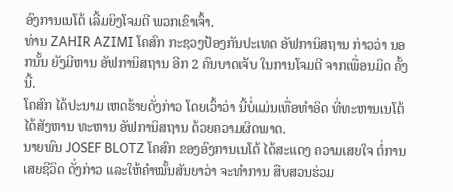ອົງການເນໂຕ້ ເລີ້ມຍິງໂຈມຕີ ພວກເຂົາເຈົ້າ.
ທ່ານ ZAHIR AZIMI ໂຄສົກ ກະຊວງປ້ອງກັນປະເທດ ອັຟການິສຖານ ກ່າວວ່າ ນອກນັ້ນ ຍັງມີຫານ ອັຟການິສຖານ ອີກ 2 ຄົນບາດເຈັບ ໃນການໂຈມຕີ ຈາກເພື່ອນມິດ ຄັ້ງນີ້.
ໂຄສົກ ໄດ້ປະນາມ ເຫດຮ້າຍດັ່ງກ່າວ ໂດຍເວົ້າວ່າ ນີ້ບໍ່ແມ່ນເທື່ອທຳອິດ ທີ່ທະຫານເນໂຕ້ ໄດ້ສັງຫານ ທະຫານ ອັຟການິສຖານ ດ້ວຍຄວາມຜິດພາດ.
ນາຍພົນ JOSEF BLOTZ ໂຄສົກ ຂອງອົງການເນໂຕ້ ໄດ້ສະແດງ ຄວາມເສຍໃຈ ຕໍ່ການເສຍຊີວິດ ດັ່ງກ່າວ ແລະໃຫ້ຄຳໝັ້ນສັນຍາວ່າ ຈະທຳການ ສືບສວນຮ່ວມ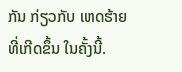ກັນ ກ່ຽວກັບ ເຫດຮ້າຍທີ່ເກີດຂຶ້ນ ໃນຄັ້ງນີ້.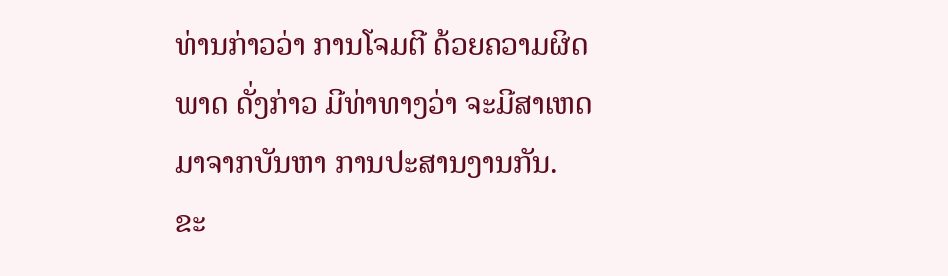ທ່ານກ່າວວ່າ ການໂຈມຕີ ດ້ວຍຄວາມຜິດພາດ ດັ່ງກ່າວ ມີທ່າທາງວ່າ ຈະມີສາເຫດ ມາຈາກບັນຫາ ການປະສານງານກັນ.
ຂະ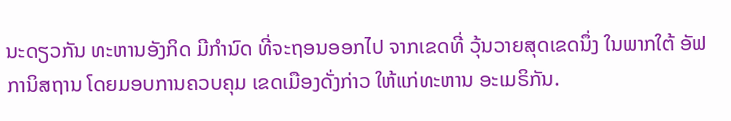ນະດຽວກັນ ທະຫານອັງກິດ ມີກຳນົດ ທີ່ຈະຖອນອອກໄປ ຈາກເຂດທີ່ ວຸ້ນວາຍສຸດເຂດນຶ່ງ ໃນພາກໃຕ້ ອັຟການິສຖານ ໂດຍມອບການຄວບຄຸມ ເຂດເມືອງດັ່ງກ່າວ ໃຫ້ແກ່ທະຫານ ອະເມຣິກັນ.